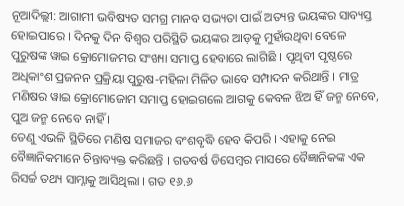ନୂଆଦିଲ୍ଲୀ: ଆଗାମୀ ଭବିଷ୍ୟତ ସମଗ୍ର ମାନବ ସଭ୍ୟତା ପାଇଁ ଅତ୍ୟନ୍ତ ଭୟଙ୍କର ସାବ୍ୟସ୍ତ ହୋଇପାରେ । ଦିନକୁ ଦିନ ବିଶ୍ୱର ପରିସ୍ଥିତି ଭୟଙ୍କର ଆଡ଼କୁ ମୁହାଁଉଥିବା ବେଳେ ପୁରୁଷଙ୍କ ୱାଇ କ୍ରୋମୋଜମର ସଂଖ୍ୟା ସମାପ୍ତ ହେବାରେ ଲାଗିଛି । ପୃଥିବୀ ପୃଷ୍ଠରେ ଅଧିକାଂଶ ପ୍ରଜନନ ପ୍ରକ୍ରିୟା ପୁରୁଷ-ମହିଳା ମିଳିତ ଭାବେ ସମ୍ପାଦନ କରିଥାନ୍ତି । ମାତ୍ର ମଣିଷର ୱାଇ କ୍ରୋମୋଜୋମ ସମାପ୍ତ ହୋଇଗଲେ ଆଗକୁ କେବଳ ଝିଅ ହିଁ ଜନ୍ମ ନେବେ, ପୁଅ ଜନ୍ମ ନେବେ ନାହିଁ ।
ତେଣୁ ଏଭଳି ସ୍ଥିତିରେ ମଣିଷ ସମାଜର ବଂଶବୃଦ୍ଧି ହେବ କିପରି । ଏହାକୁ ନେଇ ବୈଜ୍ଞାନିକମାନେ ଚିନ୍ତାବ୍ୟକ୍ତ କରିଛନ୍ତି । ଗତବର୍ଷ ଡିସେମ୍ବର ମାସରେ ବୈଜ୍ଞାନିକଙ୍କ ଏକ ରିସର୍ଚ୍ଚ ତଥ୍ୟ ସାମ୍ନାକୁ ଆସିଥିଲା । ଗତ ୧୬.୬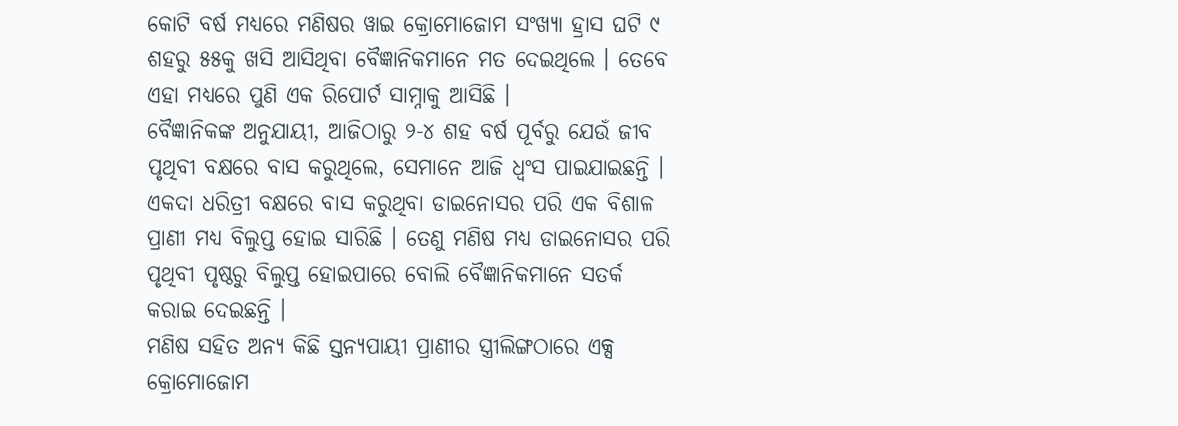କୋଟି ବର୍ଷ ମଧ୍ୟରେ ମଣିଷର ୱାଇ କ୍ରୋମୋଜୋମ ସଂଖ୍ୟା ହ୍ରାସ ଘଟି ୯ ଶହରୁ ୫୫କୁ ଖସି ଆସିଥିବା ବୈଜ୍ଞାନିକମାନେ ମତ ଦେଇଥିଲେ । ତେବେ ଏହା ମଧ୍ୟରେ ପୁଣି ଏକ ରିପୋର୍ଟ ସାମ୍ନାକୁ ଆସିଛି ।
ବୈଜ୍ଞାନିକଙ୍କ ଅନୁଯାୟୀ, ଆଜିଠାରୁ ୨-୪ ଶହ ବର୍ଷ ପୂର୍ବରୁ ଯେଉଁ ଜୀବ ପୃଥିବୀ ବକ୍ଷରେ ବାସ କରୁଥିଲେ, ସେମାନେ ଆଜି ଧ୍ୱଂସ ପାଇଯାଇଛନ୍ତି । ଏକଦା ଧରିତ୍ରୀ ବକ୍ଷରେ ବାସ କରୁଥିବା ଡାଇନୋସର ପରି ଏକ ବିଶାଳ ପ୍ରାଣୀ ମଧ୍ୟ ବିଲୁପ୍ତ ହୋଇ ସାରିଛି । ତେଣୁ ମଣିଷ ମଧ୍ୟ ଡାଇନୋସର ପରି ପୃଥିବୀ ପୃଷ୍ଠରୁ ବିଲୁପ୍ତ ହୋଇପାରେ ବୋଲି ବୈଜ୍ଞାନିକମାନେ ସତର୍କ କରାଇ ଦେଇଛନ୍ତି ।
ମଣିଷ ସହିତ ଅନ୍ୟ କିଛି ସ୍ତନ୍ୟପାୟୀ ପ୍ରାଣୀର ସ୍ତ୍ରୀଲିଙ୍ଗଠାରେ ଏକ୍ସ କ୍ରୋମୋଜୋମ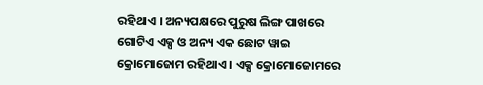ରହିଥାଏ । ଅନ୍ୟପକ୍ଷରେ ପୁରୁଷ ଲିଙ୍ଗ ପାଖରେ ଗୋଟିଏ ଏକ୍ସ ଓ ଅନ୍ୟ ଏକ ଛୋଟ ୱାଇ କ୍ରୋମୋଜୋମ ରହିଥାଏ । ଏକ୍ସ କ୍ରୋମୋଜୋମରେ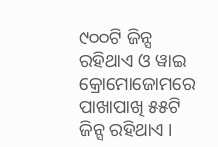୯୦୦ଟି ଜିନ୍ସ ରହିଥାଏ ଓ ୱାଇ କ୍ରୋମୋଜୋମରେ ପାଖାପାଖି ୫୫ଟି ଜିନ୍ସ ରହିଥାଏ ।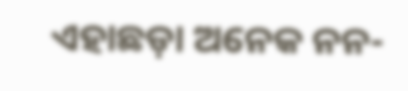ଏହାଛଡ଼ା ଅନେକ ନନ-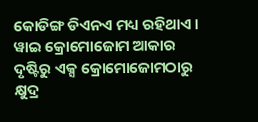କୋଡିଙ୍ଗ ଡିଏନଏ ମଧ୍ୟ ରହିଥାଏ । ୱାଇ କ୍ରୋମୋଜୋମ ଆକାର ଦୃଷ୍ଟିରୁ ଏକ୍ସ କ୍ରୋମୋଜୋମଠାରୁ କ୍ଷୁଦ୍ର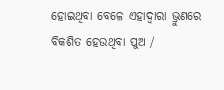ହୋଇଥିବା ବେଳେ ଏହାଦ୍ୱାରା ଭ୍ରୁଣରେ ବିକଶିତ ହେଉଥିବା ପୁଅ /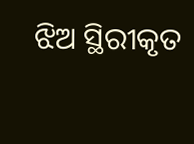ଝିଅ ସ୍ଥିରୀକୃତ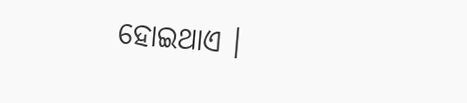ହୋଇଥାଏ ।